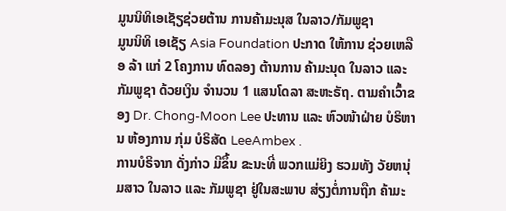ມູນນິທິເອເຊັຽຊ່ວຍຕ້ານ ການຄ້າມະນຸສ ໃນລາວ/ກັມພູຊາ
ມູນນິທິ ເອເຊັຽ Asia Foundation ປະກາດ ໃຫ້ການ ຊ່ວຍເຫລືອ ລ້າ ແກ່ 2 ໂຄງການ ທົດລອງ ຕ້ານການ ຄ້າມະນຸດ ໃນລາວ ແລະ ກັມພູຊາ ດ້ວຍເງິນ ຈໍານວນ 1 ແສນໂດລາ ສະຫະຣັຖ. ຕາມຄໍາເວົ້າຂອງ Dr. Chong-Moon Lee ປະທານ ແລະ ຫົວໜ້າຝ່າຍ ບໍຣິຫານ ຫ້ອງການ ກຸ່ມ ບໍຣິສັດ LeeAmbex .
ການບໍຣິຈາກ ດັ່ງກ່າວ ມີຂຶ້ນ ຂະນະທີ່ ພວກແມ່ຍິງ ຮວມທັງ ວັຍຫນຸ່ມສາວ ໃນລາວ ແລະ ກັມພູຊາ ຢູ່ໃນສະພາບ ສ່ຽງຕໍ່ການຖືກ ຄ້າມະ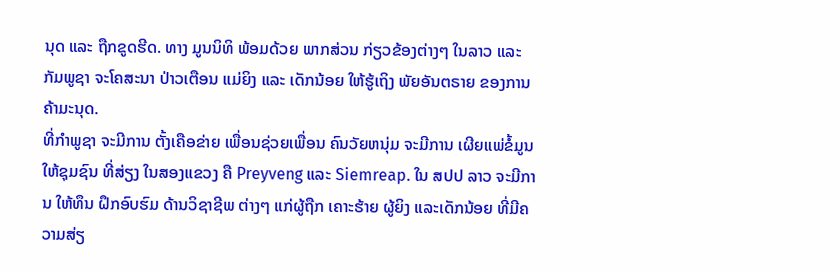ນຸດ ແລະ ຖືກຂູດຮີດ. ທາງ ມູນນິທິ ພ້ອມດ້ວຍ ພາກສ່ວນ ກ່ຽວຂ້ອງຕ່າງໆ ໃນລາວ ແລະ ກັມພູຊາ ຈະໂຄສະນາ ປ່າວເຕືອນ ແມ່ຍິງ ແລະ ເດັກນ້ອຍ ໃຫ້ຮູ້ເຖິງ ພັຍອັນຕຣາຍ ຂອງການ ຄ້າມະນຸດ.
ທີ່ກໍາພູຊາ ຈະມີການ ຕັ້ງເຄືອຂ່າຍ ເພື່ອນຊ່ວຍເພື່ອນ ຄົນວັຍຫນຸ່ມ ຈະມີການ ເຜີຍແພ່ຂໍ້ມູນ ໃຫ້ຊຸມຊົນ ທີ່ສ່ຽງ ໃນສອງແຂວງ ຄື Preyveng ແລະ Siemreap. ໃນ ສປປ ລາວ ຈະມີການ ໃຫ້ທຶນ ຝຶກອົບຮົມ ດ້ານວິຊາຊີພ ຕ່າງໆ ແກ່ຜູ້ຖືກ ເຄາະຮ້າຍ ຜູ້ຍິງ ແລະເດັກນ້ອຍ ທີ່ມີຄວາມສ່ຽ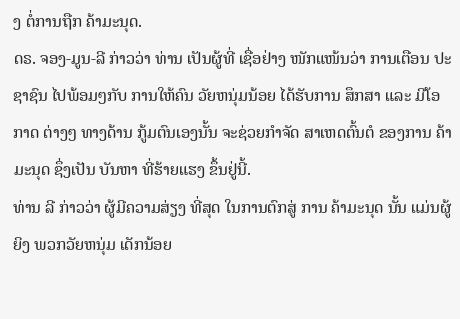ງ ຕໍ່ການຖືກ ຄ້າມະນຸດ.
ດຣ. ຈອງ-ມູນ-ລີ ກ່າວວ່າ ທ່ານ ເປັນຜູ້ທີ່ ເຊື່ອຢ່າງ ໜັກແໜ້ນວ່າ ການເຕືອນ ປະຊາຊົນ ໄປພ້ອມໆກັບ ການໃຫ້ຄົນ ວັຍຫນຸ່ມນ້ອຍ ໄດ້ຮັບການ ສຶກສາ ແລະ ມີໂອກາດ ຕ່າງໆ ທາງດ້ານ ກູ້ມຕົນເອງນັ້ນ ຈະຊ່ວຍກໍາຈັດ ສາເຫດຕົ້ນຕໍ ຂອງການ ຄ້າມະນຸດ ຊຶ່ງເປັນ ບັນຫາ ທີ່ຮ້າຍແຮງ ຂຶ້ນຢູ່ນີ້.
ທ່ານ ລີ ກ່າວວ່າ ຜູ້ມີຄວາມສ່ຽງ ທີ່ສຸດ ໃນການຕົກສູ່ ການ ຄ້າມະນຸດ ນັ້ນ ແມ່ນຜູ້ຍິງ ພວກວັຍຫນຸ່ມ ເດັກນ້ອຍ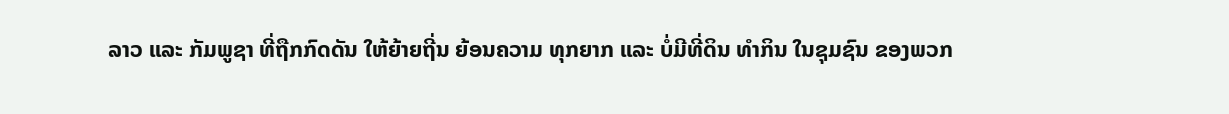ລາວ ແລະ ກັມພູຊາ ທີ່ຖືກກົດດັນ ໃຫ້ຍ້າຍຖີ່ນ ຍ້ອນຄວາມ ທຸກຍາກ ແລະ ບໍ່ມີທີ່ດິນ ທໍາກິນ ໃນຊຸມຊົນ ຂອງພວກ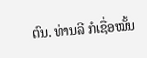ຕົນ. ທ່ານລີ ກໍເຊື່ອໝັ້ນ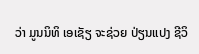ວ່າ ມູນນິທິ ເອເຊັຽ ຈະຊ່ວຍ ປ່ຽນແປງ ຊີວິ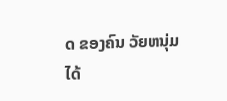ດ ຂອງຄົນ ວັຍຫນຸ່ມໄດ້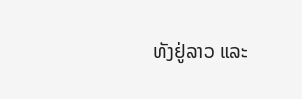ທັງຢູ່ລາວ ແລະ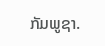ກັມພູຊາ.